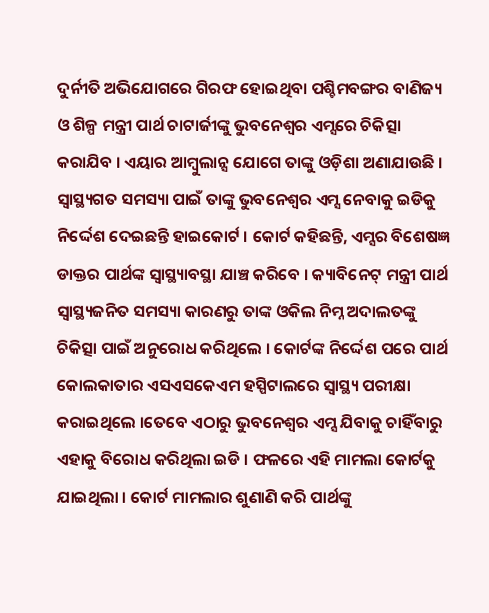ଦୁର୍ନୀତି ଅଭିଯୋଗରେ ଗିରଫ ହୋଇଥିବା ପଶ୍ଚିମବଙ୍ଗର ବାଣିଜ୍ୟ ଓ ଶିଳ୍ପ ମନ୍ତ୍ରୀ ପାର୍ଥ ଚାଟାର୍ଜୀଙ୍କୁ ଭୁବନେଶ୍ୱର ଏମ୍ସରେ ଚିକିତ୍ସା କରାଯିବ । ଏୟାର ଆମ୍ବୁଲାନ୍ସ ଯୋଗେ ତାଙ୍କୁ ଓଡ଼ିଶା ଅଣାଯାଉଛି । ସ୍ୱାସ୍ଥ୍ୟଗତ ସମସ୍ୟା ପାଇଁ ତାଙ୍କୁ ଭୁବନେଶ୍ୱର ଏମ୍ସ ନେବାକୁ ଇଡିକୁ ନିର୍ଦ୍ଦେଶ ଦେଇଛନ୍ତି ହାଇକୋର୍ଟ । କୋର୍ଟ କହିଛନ୍ତି, ଏମ୍ସର ବିଶେଷଜ୍ଞ ଡାକ୍ତର ପାର୍ଥଙ୍କ ସ୍ୱାସ୍ଥ୍ୟାବସ୍ଥା ଯାଞ୍ଚ କରିବେ । କ୍ୟାବିନେଟ୍ ମନ୍ତ୍ରୀ ପାର୍ଥ ସ୍ୱାସ୍ଥ୍ୟଜନିତ ସମସ୍ୟା କାରଣରୁ ତାଙ୍କ ଓକିଲ ନିମ୍ନ ଅଦାଲତଙ୍କୁ ଚିକିତ୍ସା ପାଇଁ ଅନୁରୋଧ କରିଥିଲେ । କୋର୍ଟଙ୍କ ନିର୍ଦ୍ଦେଶ ପରେ ପାର୍ଥ କୋଲକାତାର ଏସଏସକେଏମ ହସ୍ପିଟାଲରେ ସ୍ୱାସ୍ଥ୍ୟ ପରୀକ୍ଷା କରାଇଥିଲେ ।ତେବେ ଏଠାରୁ ଭୁବନେଶ୍ୱର ଏମ୍ସ ଯିବାକୁ ଚାହିଁବାରୁ ଏହାକୁ ବିରୋଧ କରିଥିଲା ଇଡି । ଫଳରେ ଏହି ମାମଲା କୋର୍ଟକୁ ଯାଇଥିଲା । କୋର୍ଟ ମାମଲାର ଶୁଣାଣି କରି ପାର୍ଥଙ୍କୁ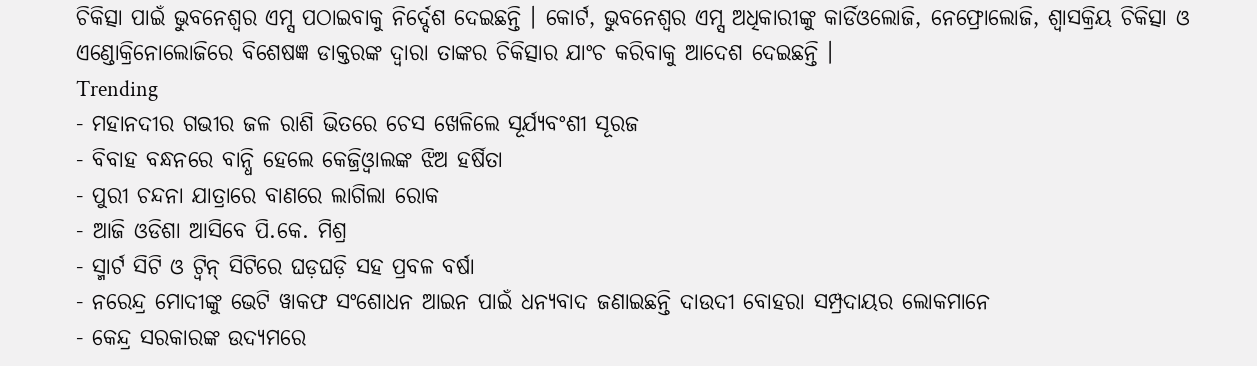ଚିକିତ୍ସା ପାଇଁ ଭୁବନେଶ୍ୱର ଏମ୍ସ ପଠାଇବାକୁ ନିର୍ଦ୍ଦେଶ ଦେଇଛନ୍ତି । କୋର୍ଟ, ଭୁବନେଶ୍ୱର ଏମ୍ସ ଅଧିକାରୀଙ୍କୁ କାର୍ଡିଓଲୋଜି, ନେଫ୍ରୋଲୋଜି, ଶ୍ୱାସକ୍ରିୟ ଚିକିତ୍ସା ଓ ଏଣ୍ଡୋକ୍ରିନୋଲୋଜିରେ ବିଶେଷଜ୍ଞ ଡାକ୍ତରଙ୍କ ଦ୍ୱାରା ତାଙ୍କର ଚିକିତ୍ସାର ଯାଂଚ କରିବାକୁ ଆଦେଶ ଦେଇଛନ୍ତି ।
Trending
- ମହାନଦୀର ଗଭୀର ଜଳ ରାଶି ଭିତରେ ଚେସ ଖେଳିଲେ ସୂର୍ଯ୍ୟବଂଶୀ ସୂରଜ
- ବିବାହ ବନ୍ଧନରେ ବାନ୍ଧି ହେଲେ କେଜ୍ରିଓ୍ବାଲଙ୍କ ଝିଅ ହର୍ଷିତା
- ପୁରୀ ଚନ୍ଦନା ଯାତ୍ରାରେ ବାଣରେ ଲାଗିଲା ରୋକ
- ଆଜି ଓଡିଶା ଆସିବେ ପି.କେ. ମିଶ୍ର
- ସ୍ମାର୍ଟ ସିଟି ଓ ଟ୍ଵିନ୍ ସିଟିରେ ଘଡ଼ଘଡ଼ି ସହ ପ୍ରବଳ ବର୍ଷା
- ନରେନ୍ଦ୍ର ମୋଦୀଙ୍କୁ ଭେଟି ୱାକଫ ସଂଶୋଧନ ଆଇନ ପାଇଁ ଧନ୍ୟବାଦ ଜଣାଇଛନ୍ତି ଦାଉଦୀ ବୋହରା ସମ୍ପ୍ରଦାୟର ଲୋକମାନେ
- କେନ୍ଦ୍ର ସରକାରଙ୍କ ଉଦ୍ୟମରେ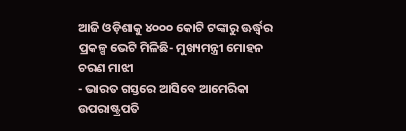ଆଜି ଓଡ଼ିଶାକୁ ୪୦୦୦ କୋଟି ଟଙ୍କାରୁ ଊର୍ଦ୍ଧ୍ବର ପ୍ରକଳ୍ପ ଭେଟି ମିଳିଛି- ମୁଖ୍ୟମନ୍ତ୍ରୀ ମୋହନ ଚରଣ ମାଝୀ
- ଭାରତ ଗସ୍ତରେ ଆସିବେ ଆମେରିକା ଉପରାଷ୍ଟ୍ରପତି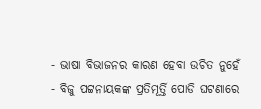- ଭାଷା ବିଭାଜନର କାରଣ ହେବା ଉଚିତ ନୁହେଁ
- ବିଜୁ ପଟ୍ଟନାୟକଙ୍କ ପ୍ରତିମୂର୍ତ୍ତି ପୋଡି ଘଟଣାରେ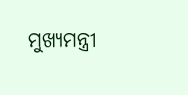ମୁଖ୍ୟମନ୍ତ୍ରୀ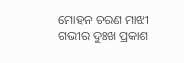ମୋହନ ଚରଣ ମାଝୀ ଗଭୀର ଦୁଃଖ ପ୍ରକାଶ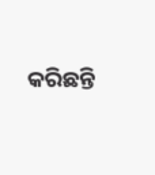କରିଛନ୍ତି